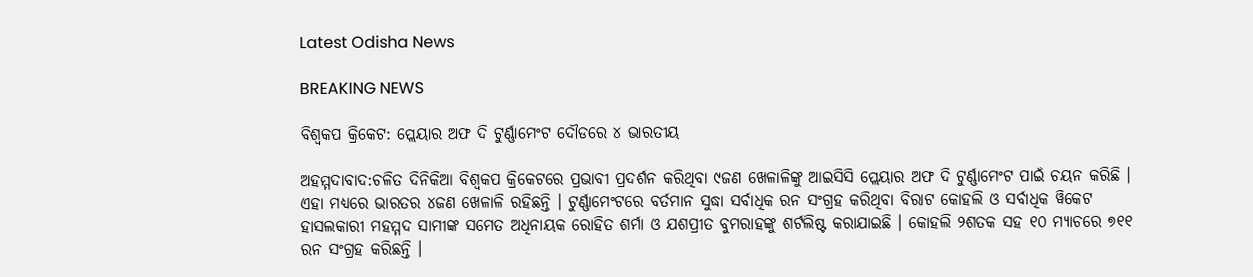Latest Odisha News

BREAKING NEWS

ବିଶ୍ୱକପ କ୍ରିକେଟ: ପ୍ଲେୟାର ଅଫ ଦି ଟୁର୍ଣ୍ଣାମେଂଟ ଦୌଡରେ ୪ ଭାରତୀୟ

ଅହମ୍ମଦାବାଦ:ଚଳିତ ଦିନିକିଆ ବିଶ୍ୱକପ କ୍ରିକେଟରେ ପ୍ରଭାବୀ ପ୍ରଦର୍ଶନ କରିଥିବା ୯ଜଣ ଖେଳାଳିଙ୍କୁ ଆଇସିସି ପ୍ଲେୟାର ଅଫ ଦି ଟୁର୍ଣ୍ଣାମେଂଟ ପାଇଁ ଚୟନ କରିଛି । ଏହା ମଧ୍ୟରେ ଭାରତର ୪ଜଣ ଖେଳାଳି ରହିଛନ୍ତି । ଟୁର୍ଣ୍ଣାମେଂଟରେ ବର୍ତମାନ ସୁଦ୍ଧା ସର୍ବାଧିକ ରନ ସଂଗ୍ରହ କରିଥିବା ବିରାଟ କୋହଲି ଓ ସର୍ବାଧିକ ୱିକେଟ ହାସଲକାରୀ ମହମ୍ମଦ ସାମୀଙ୍କ ସମେତ ଅଧିନାୟକ ରୋହିତ ଶର୍ମା ଓ ଯଶପ୍ରୀତ ବୁମରାହଙ୍କୁ ଶର୍ଟଲିଷ୍ଟ କରାଯାଇଛି । କୋହଲି ୨ଶତକ ସହ ୧୦ ମ୍ୟାଚରେ ୭୧୧ ରନ ସଂଗ୍ରହ କରିଛନ୍ତି ।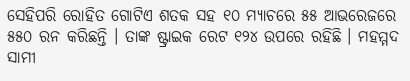ସେହିପରି ରୋହିତ ଗୋଟିଏ ଶତକ ସହ ୧୦ ମ୍ୟାଚରେ ୫୫ ଆଭରେଜରେ ୫୫୦ ରନ କରିଛନ୍ତି । ତାଙ୍କ ଷ୍ଟ୍ରାଇକ ରେଟ ୧୨୪ ଉପରେ ରହିଛି । ମହମ୍ମଦ ସାମୀ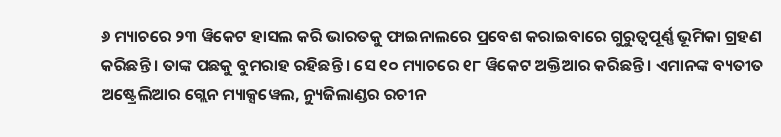୬ ମ୍ୟାଚରେ ୨୩ ୱିକେଟ ହାସଲ କରି ଭାରତକୁ ଫାଇନାଲରେ ପ୍ରବେଶ କରାଇବାରେ ଗୁରୁତ୍ୱପୂର୍ଣ୍ଣ ଭୂମିକା ଗ୍ରହଣ କରିଛନ୍ତି । ତାଙ୍କ ପଛକୁ ବୁମରାହ ରହିଛନ୍ତି । ସେ ୧୦ ମ୍ୟାଚରେ ୧୮ ୱିକେଟ ଅକ୍ତିଆର କରିଛନ୍ତି । ଏମାନଙ୍କ ବ୍ୟତୀତ ଅଷ୍ଟ୍ରେଲିଆର ଗ୍ଲେନ ମ୍ୟାକ୍ସୱେଲ, ନ୍ୟୁଜିଲାଣ୍ଡର ରଚୀନ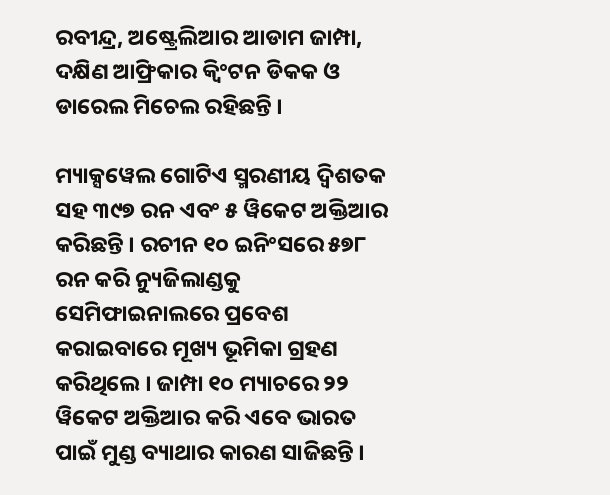ରବୀନ୍ଦ୍ର, ଅଷ୍ଟ୍ରେଲିଆର ଆଡାମ ଜାମ୍ପା, ଦକ୍ଷିଣ ଆଫ୍ରିକାର କ୍ୱିଂଟନ ଡିକକ ଓ ଡାରେଲ ମିଚେଲ ରହିଛନ୍ତି ।

ମ୍ୟାକ୍ସୱେଲ ଗୋଟିଏ ସ୍ମରଣୀୟ ଦ୍ୱିଶତକ ସହ ୩୯୭ ରନ ଏବଂ ୫ ୱିକେଟ ଅକ୍ତିଆର କରିଛନ୍ତି । ରଚୀନ ୧୦ ଇନିଂସରେ ୫୭୮ ରନ କରି ନ୍ୟୁଜିଲାଣ୍ଡକୁ ସେମିଫାଇନାଲରେ ପ୍ରବେଶ କରାଇବାରେ ମୂଖ୍ୟ ଭୂମିକା ଗ୍ରହଣ କରିଥିଲେ । ଜାମ୍ପା ୧୦ ମ୍ୟାଚରେ ୨୨ ୱିକେଟ ଅକ୍ତିଆର କରି ଏବେ ଭାରତ ପାଇଁ ମୁଣ୍ଡ ବ୍ୟାଥାର କାରଣ ସାଜିଛନ୍ତି ।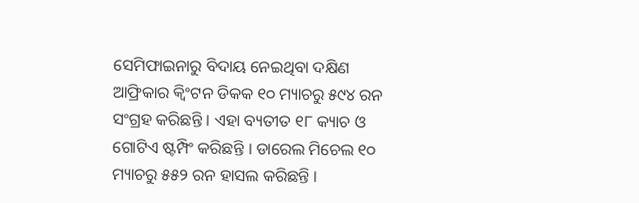ସେମିଫାଇନାରୁ ବିଦାୟ ନେଇଥିବା ଦକ୍ଷିଣ ଆଫ୍ରିକାର କ୍ୱିଂଟନ ଡିକକ ୧୦ ମ୍ୟାଚରୁ ୫୯୪ ରନ ସଂଗ୍ରହ କରିଛନ୍ତି । ଏହା ବ୍ୟତୀତ ୧୮ କ୍ୟାଚ ଓ ଗୋଟିଏ ଷ୍ଟମ୍ପିଂ କରିଛନ୍ତି । ଡାରେଲ ମିଚେଲ ୧୦ ମ୍ୟାଚରୁ ୫୫୨ ରନ ହାସଲ କରିଛନ୍ତି ।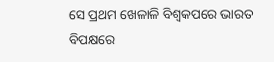ସେ ପ୍ରଥମ ଖେଳାଳି ବିଶ୍ୱକପରେ ଭାରତ ବିପକ୍ଷରେ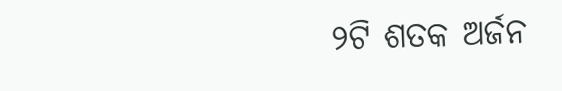୨ଟି ଶତକ ଅର୍ଜନ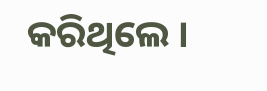କରିଥିଲେ ।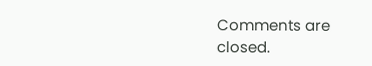Comments are closed.